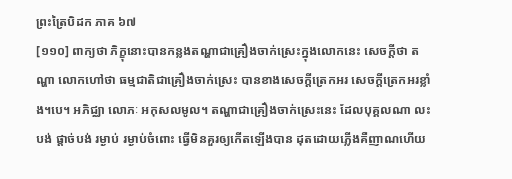ព្រះត្រៃបិដក ភាគ ៦៧
[១១០] ពាក្យថា ភិក្ខុនោះបានកន្លងតណ្ហាជាគ្រឿងចាក់ស្រេះក្នុងលោកនេះ សេចក្តីថា តណ្ហា លោកហៅថា ធម្មជាតិជាគ្រឿងចាក់ស្រេះ បានខាងសេចក្តីត្រេកអរ សេចក្តីត្រេកអរខ្លាំង។បេ។ អភិជ្ឈា លោភៈ អកុសលមូល។ តណ្ហាជាគ្រឿងចាក់ស្រេះនេះ ដែលបុគ្គលណា លះបង់ ផ្តាច់បង់ រម្ងាប់ រម្ងាប់ចំពោះ ធ្វើមិនគួរឲ្យកើតឡើងបាន ដុតដោយភ្លើងគឺញាណហើយ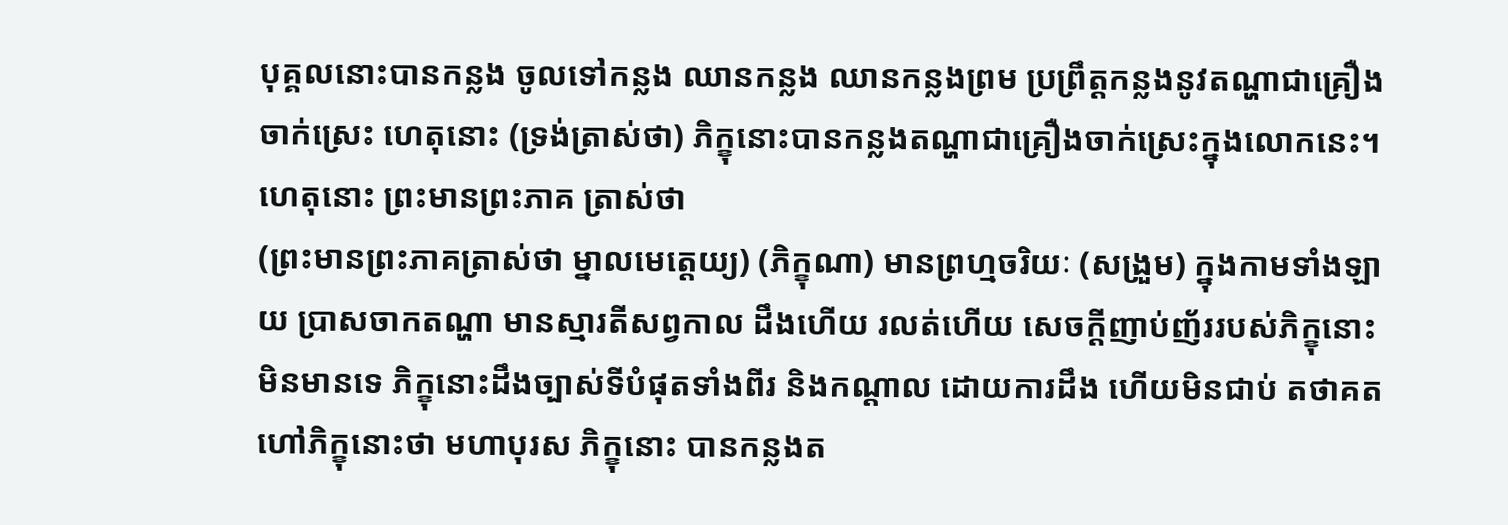បុគ្គលនោះបានកន្លង ចូលទៅកន្លង ឈានកន្លង ឈានកន្លងព្រម ប្រព្រឹត្តកន្លងនូវតណ្ហាជាគ្រឿងចាក់ស្រេះ ហេតុនោះ (ទ្រង់ត្រាស់ថា) ភិក្ខុនោះបានកន្លងតណ្ហាជាគ្រឿងចាក់ស្រេះក្នុងលោកនេះ។ ហេតុនោះ ព្រះមានព្រះភាគ ត្រាស់ថា
(ព្រះមានព្រះភាគត្រាស់ថា ម្នាលមេត្តេយ្យ) (ភិក្ខុណា) មានព្រហ្មចរិយៈ (សង្រួម) ក្នុងកាមទាំងឡាយ ប្រាសចាកតណ្ហា មានស្មារតីសព្វកាល ដឹងហើយ រលត់ហើយ សេចក្តីញាប់ញ័ររបស់ភិក្ខុនោះ មិនមានទេ ភិក្ខុនោះដឹងច្បាស់ទីបំផុតទាំងពីរ និងកណ្តាល ដោយការដឹង ហើយមិនជាប់ តថាគតហៅភិក្ខុនោះថា មហាបុរស ភិក្ខុនោះ បានកន្លងត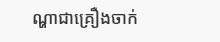ណ្ហាជាគ្រឿងចាក់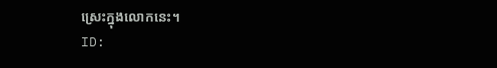ស្រេះក្នុងលោកនេះ។
ID: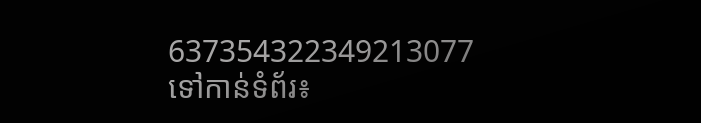637354322349213077
ទៅកាន់ទំព័រ៖